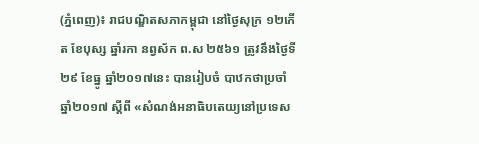(ភ្នំពេញ)៖ រាជបណ្ឌិតសភាកម្ពុជា នៅថ្ងៃសុក្រ ១២កើត ខែបុស្ស ឆ្នាំរកា នព្វស័ក ព.ស ២៥៦១ ត្រូវនឹងថ្ងៃទី២៩ ខែធ្នូ ឆ្នាំ២០១៧នេះ បានរៀបចំ បាឋកថាប្រចាំឆ្នាំ២០១៧ ស្ដីពី «សំណង់អនាធិបតេយ្យនៅប្រទេស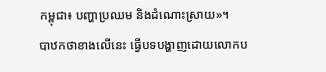កម្ពុជា៖ បញ្ហាប្រឈម និងដំណោះស្រាយ»។
បាឋកថាខាងលើនេះ ធ្វើបទបង្ហាញដោយលោកប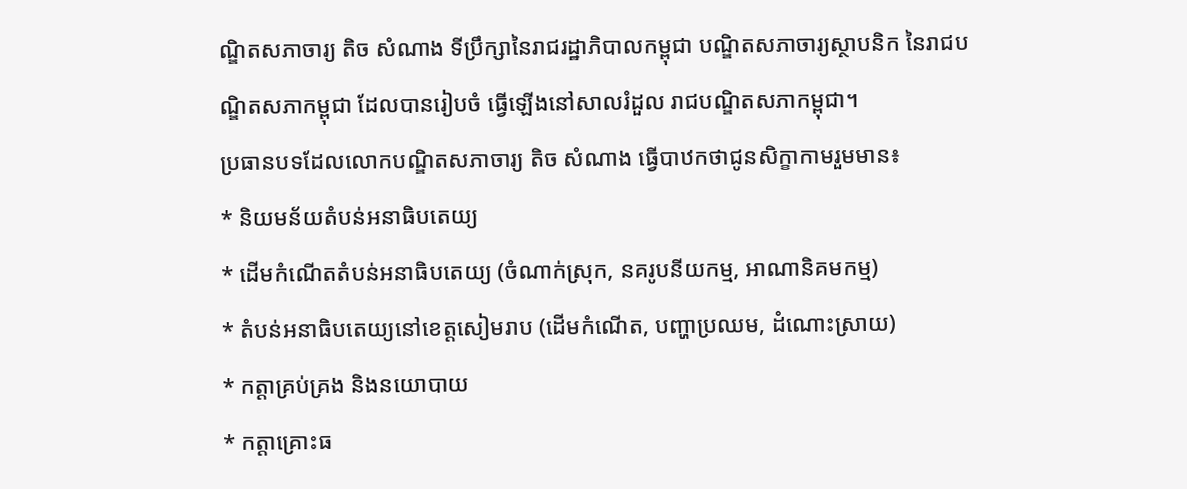ណ្ឌិតសភាចារ្យ តិច សំណាង ទីប្រឹក្សានៃរាជរដ្ឋាភិបាលកម្ពុជា បណ្ឌិតសភាចារ្យស្ថាបនិក នៃរាជបណ្ឌិតសភាកម្ពុជា ដែលបានរៀបចំ ធ្វើឡើងនៅសាលរំដួល រាជបណ្ឌិតសភាកម្ពុជា។
ប្រធានបទដែលលោកបណ្ឌិតសភាចារ្យ តិច សំណាង ធ្វើបាឋកថាជូនសិក្ខាកាមរួមមាន៖
* និយមន័យតំបន់អនាធិបតេយ្យ
* ដើមកំណើតតំបន់អនាធិបតេយ្យ (ចំណាក់ស្រុក, នគរូបនីយកម្ម, អាណានិគមកម្ម)
* តំបន់អនាធិបតេយ្យនៅខេត្តសៀមរាប (ដើមកំណើត, បញ្ហាប្រឈម, ដំណោះស្រាយ)
* កត្ដាគ្រប់គ្រង និងនយោបាយ
* កត្ដាគ្រោះធ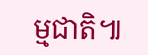ម្មជាតិ៕